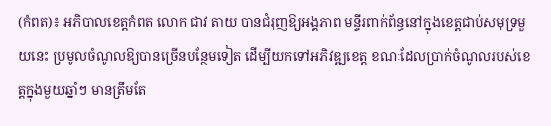(កំពត)៖ អភិបាលខេត្តកំពត លោក ជាវ តាយ បានជំរុញឱ្យអង្គភាព មន្ទីរពាក់ព័ន្ធនៅក្នុងខេត្តជាប់សមុទ្រមួយនេះ ប្រមូលចំណូលឱ្យបានច្រើនបន្ថែមទៀត ដើម្បីយកទៅអភិវឌ្ឍខេត្ត ខណៈដែលប្រាក់ចំណូលរបស់ខេត្តក្នុងមួយឆ្នាំៗ មានត្រឹមតែ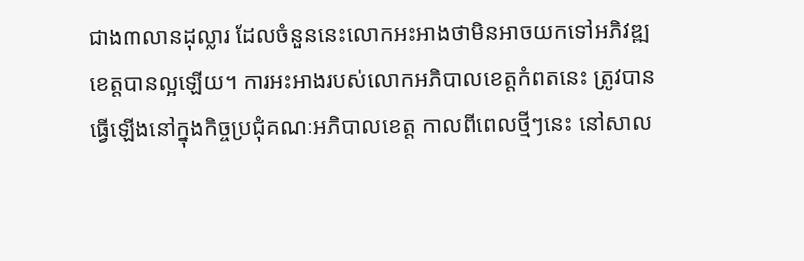ជាង៣លានដុល្លារ ដែលចំនួននេះលោកអះអាងថាមិនអាចយកទៅអភិវឌ្ឍខេត្តបានល្អឡើយ។ ការអះអាងរបស់លោកអភិបាលខេត្តកំពតនេះ ត្រូវបានធ្វើឡើងនៅក្នុងកិច្ចប្រជុំគណៈអភិបាលខេត្ត កាលពីពេលថ្មីៗនេះ នៅសាល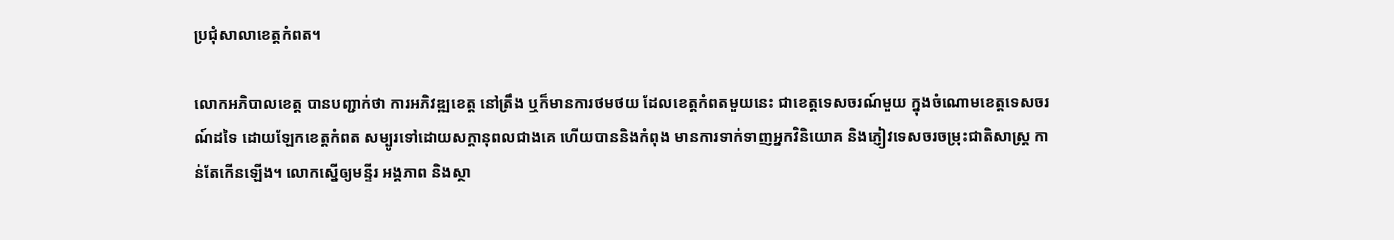ប្រជុំសាលាខេត្តកំពត។

លោកអភិបាលខេត្ត បានបញ្ជាក់ថា ការអភិវឌ្ឍខេត្ត នៅត្រឹង ឬក៏មានការថមថយ ដែលខេត្តកំពតមួយនេះ ជាខេត្តទេសចរណ៍មួយ ក្នុងចំណោមខេត្តទេសចរណ៍ដទៃ ដោយឡែកខេត្តកំពត សម្បូរទៅដោយសក្តានុពលជាងគេ ហើយបាននិងកំពុង មានការទាក់ទាញអ្នកវិនិយោគ និងភ្ញៀវទេសចរចម្រុះជាតិសាស្ត្រ កាន់តែកើនឡើង។ លោកស្នើឲ្យមន្ទីរ អង្គភាព និងស្ថា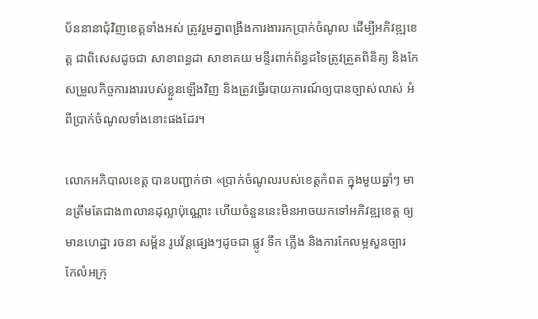ប័ននានាជុំវិញខេត្តទាំងអស់ ត្រូវរួមគ្នាពង្រឹងការងាររកប្រាក់ចំណូល ដើម្បីអភិវឌ្ឍខេត្ត ជាពិសេសដូចជា សាខាពន្ធដា សាខាគយ មន្ទីរពាក់ព័ន្ធដទៃត្រូវត្រួតពិនិត្យ និងកែសម្រួលកិច្ចការងាររបស់ខ្លួនឡើងវិញ និងត្រូវធ្វើរបាយការណ៍ឲ្យបានច្បាស់លាស់ អំពីប្រាក់ចំណូលទាំងនោះផងដែរ។

លោកអភិបាលខេត្ត បានបញ្ជាក់ថា «ប្រាក់ចំណូលរបស់ខេត្តកំពត ក្នុងមួយឆ្នាំៗ មានត្រឹមតែជាង៣លានដុល្លាប៉ុណ្ណោះ ហើយចំនួននេះមិនអាចយកទៅអភិវឌ្ឍខេត្ត ឲ្យមានហេដ្ឋា រចនា សម្ព័ន រូបវ័ន្តផ្សេងៗដូចជា ផ្លូវ ទឹក ភ្លើង និងការកែលម្អសួនច្បារ កែលំអក្រុ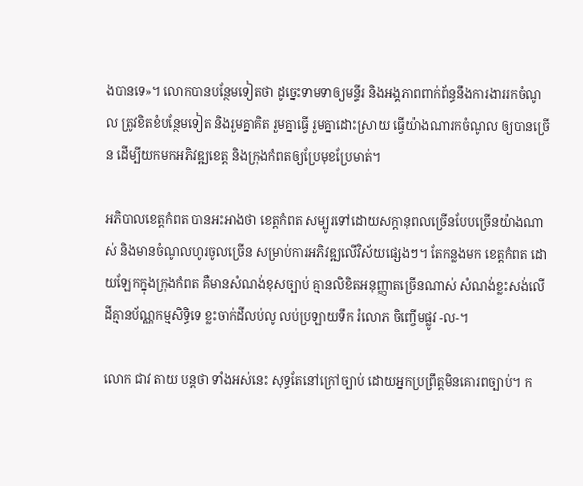ងបានទេ»។ លោកបានបន្ថែមទៀតថា ដូច្នេះទាមទាឲ្យមន្ទីរ និងអង្គភាពពាក់ព័ន្ធនឹងការងាររកចំណូល ត្រូវខិតខំបន្ថែមទៀត និងរួមគ្នាគិត រួមគ្នាធ្វើ រួមគ្នាដោះស្រាយ ធ្វើយ៉ាងណារកចំណូល ឲ្យបានច្រើន ដើម្បីយកមកអភិវឌ្ឍខេត្ត និងក្រុងកំពតឲ្យប្រែមុខប្រែមាត់។

អភិបាលខេត្តកំពត បានអះអាងថា ខេត្តកំពត សម្បូរទៅដោយសក្តានុពលច្រើនបែបច្រើនយ៉ាងណាស់ និងមានចំណូលហូរចូលច្រើន សម្រាប់ការអភិវឌ្ឍលើវិស័យផ្សេងៗ។ តែកន្លងមក ខេត្តកំពត ដោយឡែកក្នុងក្រុងកំពត គឺមានសំណង់ខុសច្បាប់ គ្មានលិខិតអនុញ្ញាតច្រើនណាស់ សំណង់ខ្លះសង់លើដីគ្មានប័ណ្ណកម្មសិទ្ធិទេ ខ្លះចាក់ដីលប់លូ លប់ប្រឡាយទឹក រំលោភ ចិញ្ចើមផ្លូវ -ល-។

លោក ជាវ តាយ បន្ដថា ទាំងអស់នេះ សុទ្ធតែនៅក្រៅច្បាប់ ដោយអ្នកប្រព្រឹត្តមិនគោរពច្បាប់។ ក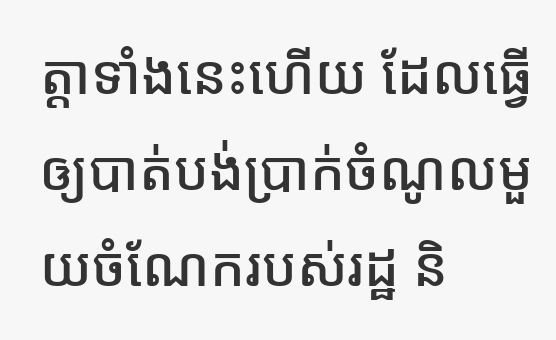ត្តាទាំងនេះហើយ ដែលធ្វើឲ្យបាត់បង់ប្រាក់ចំណូលមួយចំណែករបស់រដ្ឋ និ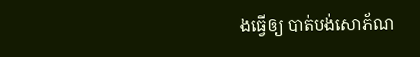ងធ្វើឲ្យ បាត់បង់សោភ័ណ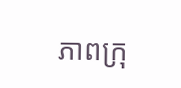ភាពក្រុ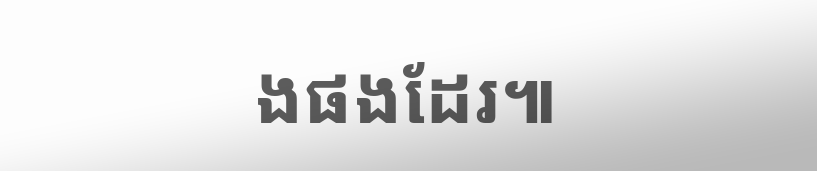ងផងដែរ៕